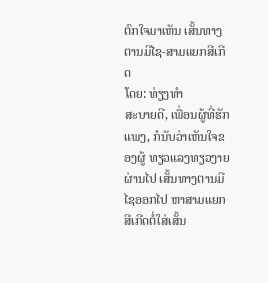ຕົກໃຈມາເຫັນ ເສັ້ນທາງຕານມີໄຊ-ສາມແຍກສີເກີດ
ໂດຍ: ທ່ຽງທຳ
ສະບາຍດີ, ເພື່ອນຜູ້ທີ່ຮັກ ແພງ, ກໍນັບວ່າເຫັນໃຈຂອງຜູ້ ທຽວແລງທຽວງາຍ ຜ່ານໄປ ເສັ້ນທາງຕານມີໄຊອອກໄປ ຫາສາມແຍກສີເກີດຕໍ່ໃສ່ເສັ້ນ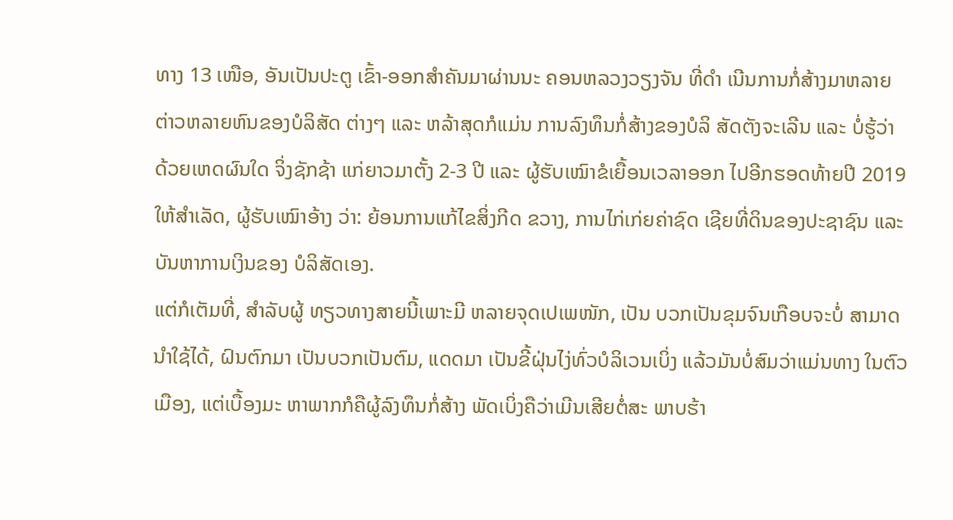ທາງ 13 ເໜືອ, ອັນເປັນປະຕູ ເຂົ້າ-ອອກສຳຄັນມາຜ່ານນະ ຄອນຫລວງວຽງຈັນ ທີ່ດຳ ເນີນການກໍ່ສ້າງມາຫລາຍ ຕ່າວຫລາຍຫົນຂອງບໍລິສັດ ຕ່າງໆ ແລະ ຫລ້າສຸດກໍແມ່ນ ການລົງທຶນກໍ່ສ້າງຂອງບໍລິ ສັດຕັງຈະເລີນ ແລະ ບໍ່ຮູ້ວ່າ ດ້ວຍເຫດຜົນໃດ ຈິ່ງຊັກຊ້າ ແກ່ຍາວມາຕັ້ງ 2-3 ປີ ແລະ ຜູ້ຮັບເໝົາຂໍເຍື້ອນເວລາອອກ ໄປອີກຮອດທ້າຍປີ 2019 ໃຫ້ສຳເລັດ, ຜູ້ຮັບເໝົາອ້າງ ວ່າ: ຍ້ອນການແກ້ໄຂສິ່ງກີດ ຂວາງ, ການໄກ່ເກ່ຍຄ່າຊົດ ເຊີຍທີ່ດິນຂອງປະຊາຊົນ ແລະ ບັນຫາການເງິນຂອງ ບໍລິສັດເອງ.
ແຕ່ກໍເຕັມທີ່, ສຳລັບຜູ້ ທຽວທາງສາຍນີ້ເພາະມີ ຫລາຍຈຸດເປເພໜັກ, ເປັນ ບວກເປັນຂຸມຈົນເກືອບຈະບໍ່ ສາມາດນຳໃຊ້ໄດ້, ຝົນຕົກມາ ເປັນບວກເປັນຕົມ, ແດດມາ ເປັນຂີ້ຝຸ່ນໄງ່ທົ່ວບໍລິເວນເບິ່ງ ແລ້ວມັນບໍ່ສົມວ່າແມ່ນທາງ ໃນຕົວເມືອງ, ແຕ່ເບື້ອງມະ ຫາພາກກໍຄືຜູ້ລົງທຶນກໍ່ສ້າງ ພັດເບິ່ງຄືວ່າເມີນເສີຍຕໍ່ສະ ພາບຮ້າ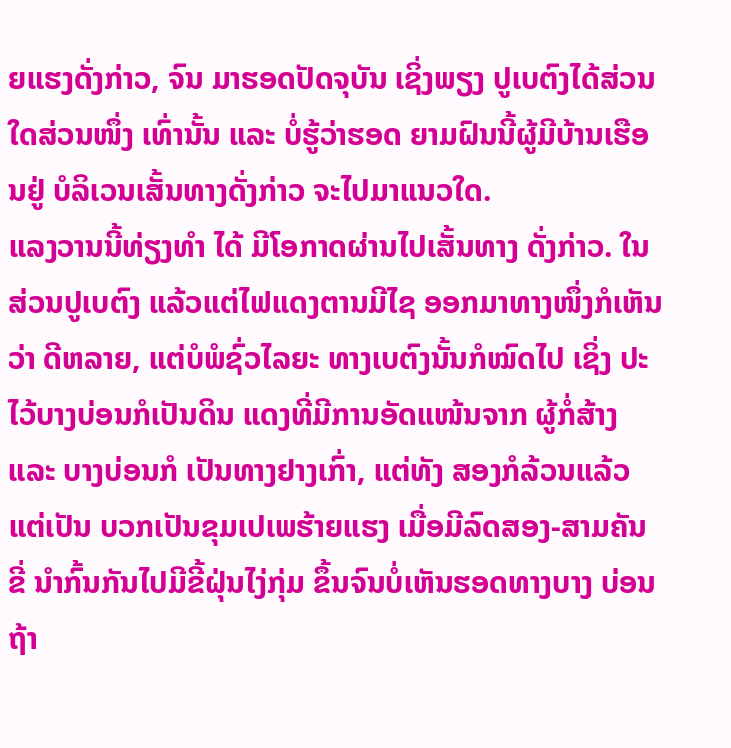ຍແຮງດັ່ງກ່າວ, ຈົນ ມາຮອດປັດຈຸບັນ ເຊິ່ງພຽງ ປູເບຕົງໄດ້ສ່ວນໃດສ່ວນໜຶ່ງ ເທົ່ານັ້ນ ແລະ ບໍ່ຮູ້ວ່າຮອດ ຍາມຝົນນີ້ຜູ້ມີບ້ານເຮືອນຢູ່ ບໍລິເວນເສັ້ນທາງດັ່ງກ່າວ ຈະໄປມາແນວໃດ.
ແລງວານນີ້ທ່ຽງທຳ ໄດ້ ມີໂອກາດຜ່ານໄປເສັ້ນທາງ ດັ່ງກ່າວ. ໃນສ່ວນປູເບຕົງ ແລ້ວແຕ່ໄຟແດງຕານມີໄຊ ອອກມາທາງໜຶ່ງກໍເຫັນວ່າ ດີຫລາຍ, ແຕ່ບໍພໍຊົ່ວໄລຍະ ທາງເບຕົງນັ້ນກໍໝົດໄປ ເຊິ່ງ ປະໄວ້ບາງບ່ອນກໍເປັນດິນ ແດງທີ່ມີການອັດແໜ້ນຈາກ ຜູ້ກໍ່ສ້າງ ແລະ ບາງບ່ອນກໍ ເປັນທາງຢາງເກົ່າ, ແຕ່ທັງ ສອງກໍລ້ວນແລ້ວແຕ່ເປັນ ບວກເປັນຂຸມເປເພຮ້າຍແຮງ ເມື່ອມີລົດສອງ-ສາມຄັນຂີ່ ນຳກົ້ນກັນໄປມີຂີ້ຝຸ່ນໄງ່ກຸ່ມ ຂຶ້ນຈົນບໍ່ເຫັນຮອດທາງບາງ ບ່ອນຖ້າ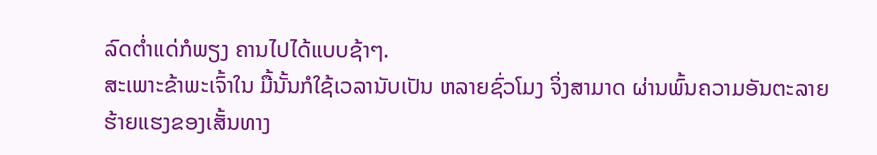ລົດຕ່ຳແດ່ກໍພຽງ ຄານໄປໄດ້ແບບຊ້າໆ.
ສະເພາະຂ້າພະເຈົ້າໃນ ມື້ນັ້ນກໍໃຊ້ເວລານັບເປັນ ຫລາຍຊົ່ວໂມງ ຈິ່ງສາມາດ ຜ່ານພົ້ນຄວາມອັນຕະລາຍ ຮ້າຍແຮງຂອງເສັ້ນທາງ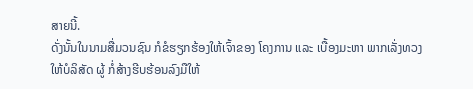ສາຍນີ້.
ດັ່ງນັ້ນໃນນາມສື່ມວນຊົນ ກໍຂໍຮຽກຮ້ອງໃຫ້ເຈົ້າຂອງ ໂຄງການ ແລະ ເບື້ອງມະຫາ ພາກເລັ່ງທວງໃຫ້ບໍລິສັດ ຜູ້ ກໍ່ສ້າງຮີບຮ້ອນລົງມືໃຫ້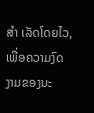ສຳ ເລັດໂດຍໄວ, ເພື່ອຄວາມງົດ ງາມຂອງນະ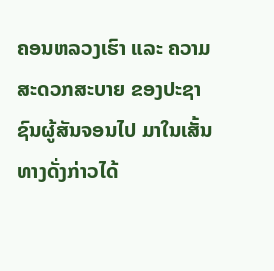ຄອນຫລວງເຮົາ ແລະ ຄວາມສະດວກສະບາຍ ຂອງປະຊາຊົນຜູ້ສັນຈອນໄປ ມາໃນເສັ້ນທາງດັ່ງກ່າວໄດ້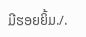ມີຮອຍຍິ້ມ./.